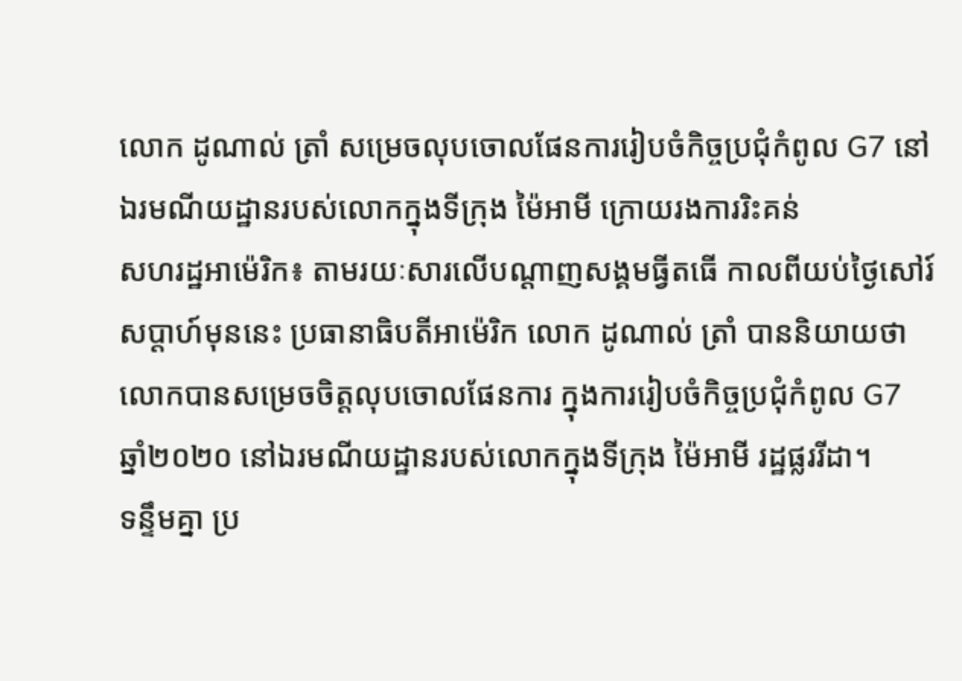លោក ដូណាល់ ត្រាំ សម្រេចលុបចោលផែនការរៀបចំកិច្ចប្រជុំកំពូល G7 នៅឯរមណីយដ្ឋានរបស់លោកក្នុងទីក្រុង ម៉ៃអាមី ក្រោយរងការរិះគន់
សហរដ្ឋអាម៉េរិក៖ តាមរយៈសារលើបណ្ដាញសង្គមធ្វីតធើ កាលពីយប់ថ្ងៃសៅរ៍សប្តាហ៍មុននេះ ប្រធានាធិបតីអាម៉េរិក លោក ដូណាល់ ត្រាំ បាននិយាយថា លោកបានសម្រេចចិត្តលុបចោលផែនការ ក្នុងការរៀបចំកិច្ចប្រជុំកំពូល G7 ឆ្នាំ២០២០ នៅឯរមណីយដ្ឋានរបស់លោកក្នុងទីក្រុង ម៉ៃអាមី រដ្ឋផ្លររីដា។
ទន្ទឹមគ្នា ប្រ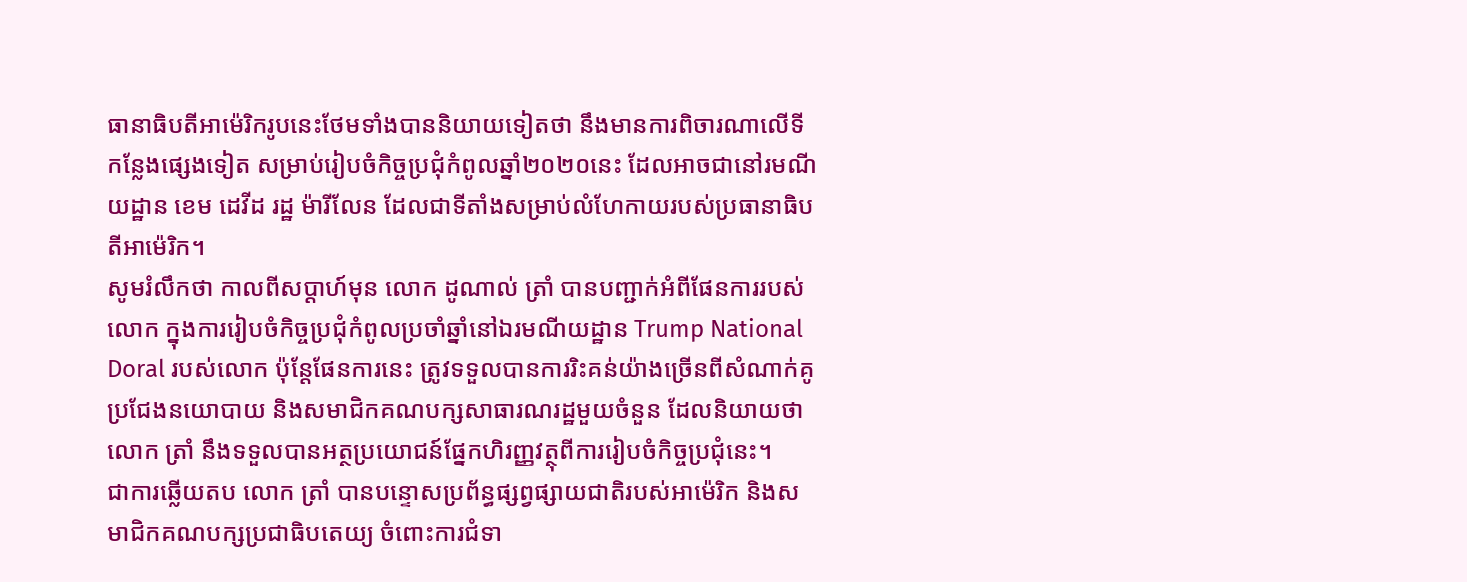ធានាធិបតីអាម៉េរិករូបនេះថែមទាំងបាននិយាយទៀតថា នឹងមានការពិចារណាលើទីកន្លែងផ្សេងទៀត សម្រាប់រៀបចំកិច្ចប្រជុំកំពូលឆ្នាំ២០២០នេះ ដែលអាចជានៅរមណីយដ្ឋាន ខេម ដេវីដ រដ្ឋ ម៉ារីលែន ដែលជាទីតាំងសម្រាប់លំហែកាយរបស់ប្រធានាធិបតីអាម៉េរិក។
សូមរំលឹកថា កាលពីសប្ដាហ៍មុន លោក ដូណាល់ ត្រាំ បានបញ្ជាក់អំពីផែនការរបស់លោក ក្នុងការរៀបចំកិច្ចប្រជុំកំពូលប្រចាំឆ្នាំនៅឯរមណីយដ្ឋាន Trump National Doral របស់លោក ប៉ុន្តែផែនការនេះ ត្រូវទទួលបានការរិះគន់យ៉ាងច្រើនពីសំណាក់គូប្រជែងនយោបាយ និងសមាជិកគណបក្សសាធារណរដ្ឋមួយចំនួន ដែលនិយាយថា លោក ត្រាំ នឹងទទួលបានអត្ថប្រយោជន៍ផ្នែកហិរញ្ញវត្ថុពីការរៀបចំកិច្ចប្រជុំនេះ។
ជាការឆ្លើយតប លោក ត្រាំ បានបន្ទោសប្រព័ន្ធផ្សព្វផ្សាយជាតិរបស់អាម៉េរិក និងសមាជិកគណបក្សប្រជាធិបតេយ្យ ចំពោះការជំទា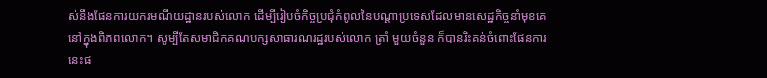ស់នឹងផែនការយករមណីយដ្ឋានរបស់លោក ដើម្បីរៀបចំកិច្ចប្រជុំកំពូលនៃបណ្ដាប្រទេសដែលមានសេដ្ឋកិច្ចនាំមុខគេនៅក្នុងពិភពលោក។ សូម្បីតែសមាជិកគណបក្សសាធារណរដ្ឋរបស់លោក ត្រាំ មួយចំនួន ក៏បានរិះគន់ចំពោះផែនការនេះផ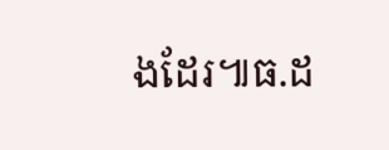ងដែរ៕ធ.ដ